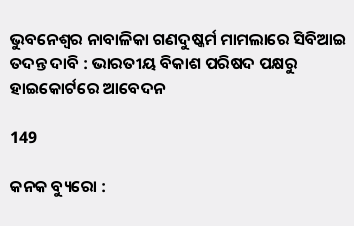ଭୁବନେଶ୍ୱର ନାବାଳିକା ଗଣଦୁଷ୍କର୍ମ ମାମଲାରେ ସିବିଆଇ ତଦନ୍ତ ଦାବି : ଭାରତୀୟ ବିକାଶ ପରିଷଦ ପକ୍ଷରୁ ହାଇକୋର୍ଟରେ ଆବେଦନ

149

କନକ ବ୍ୟୁରୋ :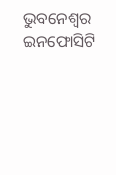ଭୁବନେଶ୍ୱର ଇନଫୋସିଟି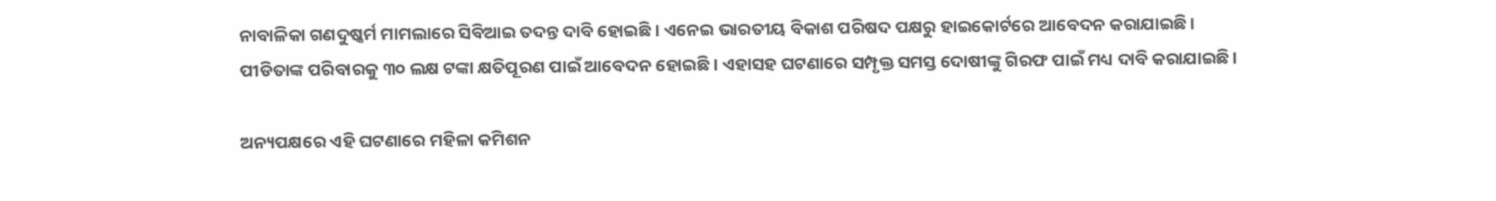ନାବାଳିକା ଗଣଦୁଷ୍କର୍ମ ମାମଲାରେ ସିବିଆଇ ତଦନ୍ତ ଦାବି ହୋଇଛି । ଏନେଇ ଭାରତୀୟ ବିକାଶ ପରିଷଦ ପକ୍ଷରୁ ହାଇକୋର୍ଟରେ ଆବେଦନ କରାଯାଇଛି । ପୀଡିତାଙ୍କ ପରିବାରକୁ ୩୦ ଲକ୍ଷ ଟଙ୍କା କ୍ଷତିପୂରଣ ପାଇଁ ଆବେଦନ ହୋଇଛି । ଏହାସହ ଘଟଣାରେ ସମ୍ପୃକ୍ତ ସମସ୍ତ ଦୋଷୀଙ୍କୁ ଗିରଫ ପାଇଁ ମଧ୍ୟ ଦାବି କରାଯାଇଛି ।

ଅନ୍ୟପକ୍ଷରେ ଏହି ଘଟଣାରେ ମହିଳା କମିଶନ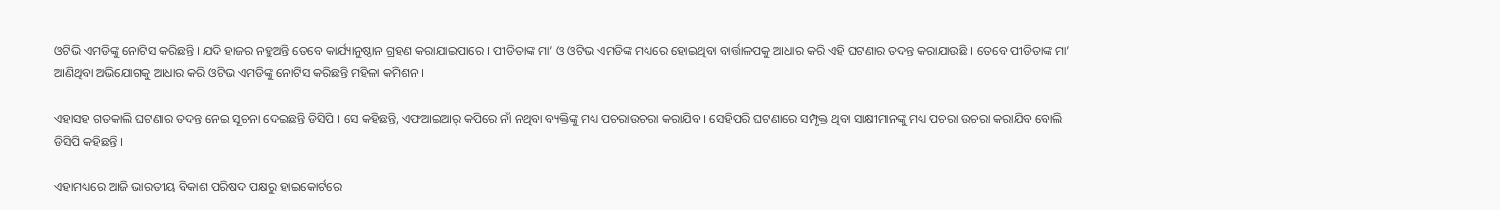ଓଟିଭି ଏମଡିଙ୍କୁ ନୋଟିସ କରିଛନ୍ତି । ଯଦି ହାଜର ନହୁଅନ୍ତି ତେବେ କାର୍ଯ୍ୟାନୁଷ୍ଠାନ ଗ୍ରହଣ କରାଯାଇପାରେ । ପୀଡିତାଙ୍କ ମା’ ଓ ଓଟିଭ ଏମଡିଙ୍କ ମଧ୍ୟରେ ହୋଇଥିବା ବାର୍ତ୍ତାଳପକୁ ଆଧାର କରି ଏହି ଘଟଣାର ତଦନ୍ତ କରାଯାଉଛି । ତେବେ ପୀଡିତାଙ୍କ ମା’ ଆଣିଥିବା ଅଭିଯୋଗକୁ ଆଧାର କରି ଓଟିଭ ଏମଡିଙ୍କୁ ନୋଟିସ କରିଛନ୍ତି ମହିଳା କମିଶନ ।

ଏହାସହ ଗତକାଲି ଘଟଣାର ତଦନ୍ତ ନେଇ ସୂଚନା ଦେଇଛନ୍ତି ଡିସିପି । ସେ କହିଛନ୍ତି, ଏଫଆଇଆର୍ କପିରେ ନାଁ ନଥିବା ବ୍ୟକ୍ତିଙ୍କୁ ମଧ୍ୟ ପଚରାଉଚରା କରାଯିବ । ସେହିପରି ଘଟଣାରେ ସମ୍ପୃକ୍ତ ଥିବା ସାକ୍ଷୀମାନଙ୍କୁ ମଧ୍ୟ ପଚରା ଉଚରା କରାଯିବ ବୋଲି ଡିସିପି କହିଛନ୍ତି ।

ଏହାମଧ୍ୟରେ ଆଜି ଭାରତୀୟ ବିକାଶ ପରିଷଦ ପକ୍ଷରୁ ହାଇକୋର୍ଟରେ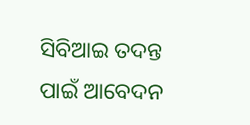ସିବିଆଇ ତଦନ୍ତ ପାଇଁ ଆବେଦନ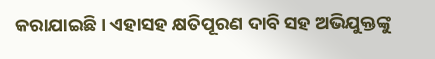କରାଯାଇଛି । ଏହାସହ କ୍ଷତିପୂରଣ ଦାବି ସହ ଅଭିଯୁକ୍ତଙ୍କୁ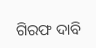ଗିରଫ ଦାବି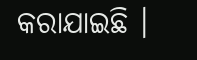କରାଯାଇଛି ।